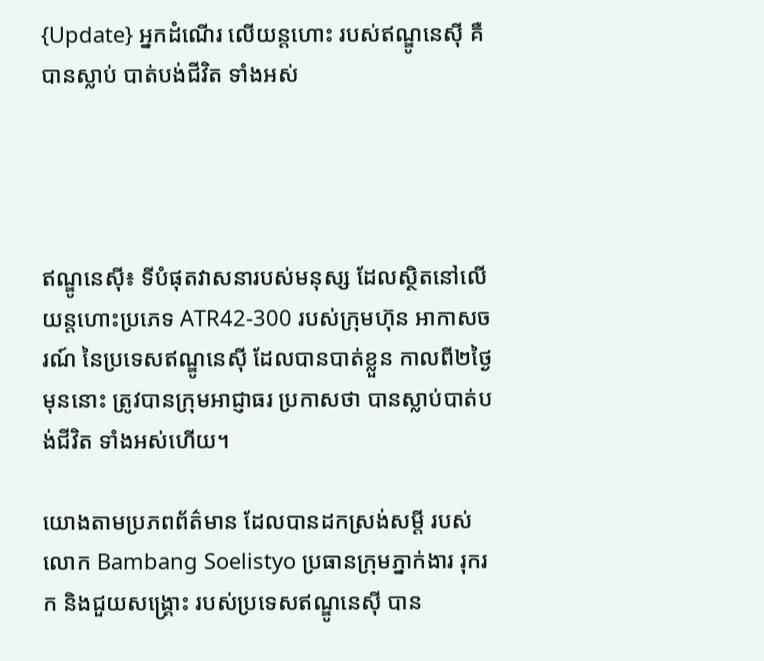{Update} អ្នកដំណើរ លើយន្តហោះ របស់ឥណ្ឌូនេស៊ី គឺបានស្លាប់ បាត់បង់ជីវិត ទាំងអស់




ឥណ្ឌូនេស៊ី៖ ទីបំផុតវាសនារបស់មនុស្ស ដែលស្ថិតនៅលើ យន្តហោះប្រភេទ ATR42-300 របស់ក្រុមហ៊ុន អាកាសចរណ៍ នៃប្រទេសឥណ្ឌូនេស៊ី ដែលបានបាត់ខ្លួន កាលពី២ថ្ងៃមុននោះ ត្រូវបានក្រុមអាជ្ញាធរ ប្រកាសថា បានស្លាប់បាត់បង់ជីវិត ទាំងអស់ហើយ។

យោងតាមប្រភពព័ត៌មាន ដែលបានដកស្រង់សម្តី របស់លោក Bambang Soelistyo ប្រធានក្រុមភ្នាក់ងារ រុករក និងជួយសង្រ្គោះ របស់ប្រទេសឥណ្ឌូនេស៊ី បាន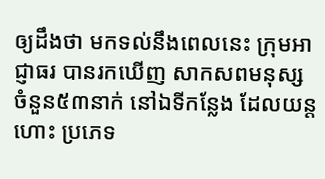ឲ្យដឹងថា មកទល់នឹងពេលនេះ ក្រុមអាជ្ញាធរ បានរកឃើញ សាកសពមនុស្ស ចំនួន៥៣នាក់ នៅឯទីកន្លែង ដែលយន្តហោះ ប្រភេទ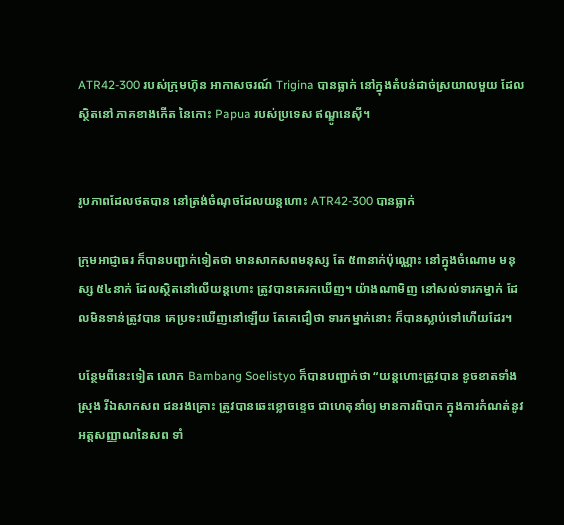ATR42-300 របស់ក្រុមហ៊ុន អាកាសចរណ៍ Trigina បានធ្លាក់ នៅក្នុងតំបន់ដាច់ស្រយាលមួយ ដែលស្ថិតនៅ ភាគខាងកើត នៃកោះ Papua របស់ប្រទេស ឥណ្ឌូនេស៊ី។


រូបភាពដែលថតបាន នៅត្រង់ចំណុចដែលយន្តហោះ ATR42-300 បានធ្លាក់

ក្រុមអាជ្ញាធរ ក៏បានបញ្ជាក់ទៀតថា មានសាកសពមនុស្ស តែ ៥៣នាក់ប៉ុណ្ណោះ នៅក្នុងចំណោម មនុស្ស ៥៤នាក់ ដែលស្ថិតនៅលើយន្តហោះ ត្រូវបានគេរកឃើញ។ យ៉ាងណាមិញ នៅសល់ទារកម្នាក់ ដែលមិនទាន់ត្រូវបាន គេប្រទះឃើញនៅឡើយ តែគេជឿថា ទារកម្នាក់នោះ ក៏បានស្លាប់ទៅហើយដែរ។

បន្ថែមពីនេះទៀត លោក Bambang Soelistyo ក៏បានបញ្ជាក់ថា “យន្តហោះត្រូវបាន ខូចខាតទាំងស្រុង រីឯសាកសព ជនរងគ្រោះ ត្រូវបានឆេះខ្លោចខ្ទេច ជាហេតុនាំឲ្យ មានការពិបាក ក្នុងការកំណត់នូវ អត្តសញ្ញាណនៃសព ទាំ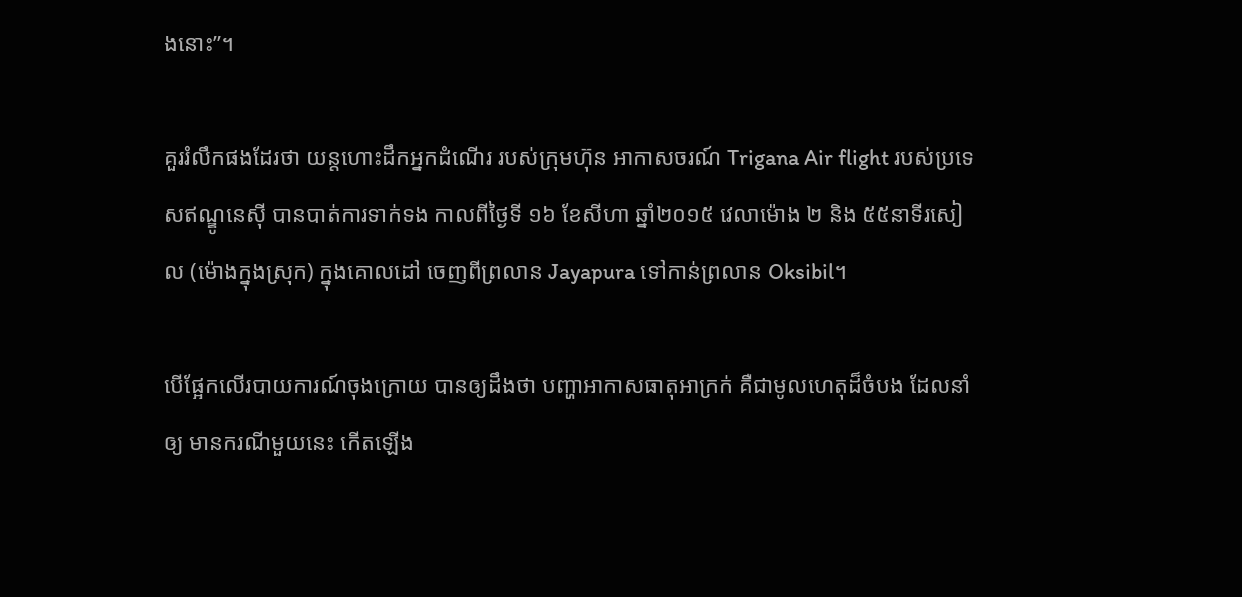ងនោះ”។

គួររំលឹកផងដែរថា យន្តហោះដឹកអ្នកដំណើរ របស់ក្រុមហ៊ុន អាកាសចរណ៍ Trigana Air flight របស់ប្រទេសឥណ្ឌូនេស៊ី បានបាត់ការទាក់ទង កាលពីថ្ងៃទី ១៦ ខែសីហា ឆ្នាំ២០១៥ វេលាម៉ោង ២ និង ៥៥នាទីរសៀល (ម៉ោងក្នុងស្រុក) ក្នុងគោលដៅ ចេញពីព្រលាន Jayapura ទៅកាន់ព្រលាន Oksibil។

បើផ្អែកលើរបាយការណ៍ចុងក្រោយ បានឲ្យដឹងថា បញ្ហាអាកាសធាតុអាក្រក់ គឺជាមូលហេតុដ៏ចំបង ដែលនាំឲ្យ មានករណីមួយនេះ កើតឡើង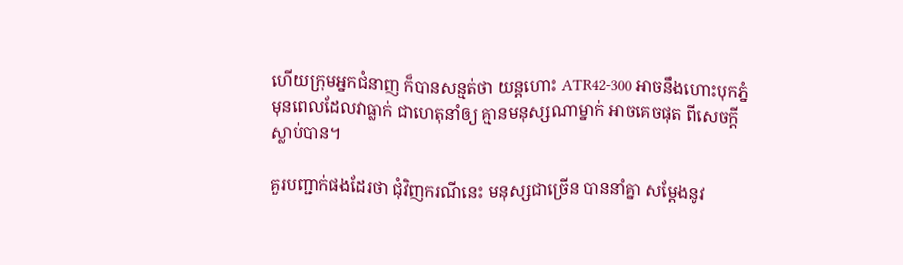ហើយក្រុមអ្នកជំនាញ ក៏បានសន្មត់ថា យន្តហោះ ATR42-300 អាចនឹងហោះបុកភ្នំ មុនពេលដែលវាធ្លាក់ ជាហេតុនាំឲ្យ គ្មានមនុស្សណាម្នាក់ អាចគេចផុត ពីសេចក្តីស្លាប់បាន។

គួរបញ្ជាក់ផងដែរថា ជុំវិញករណីនេះ មនុស្សជាច្រើន បាននាំគ្នា សម្តែងនូវ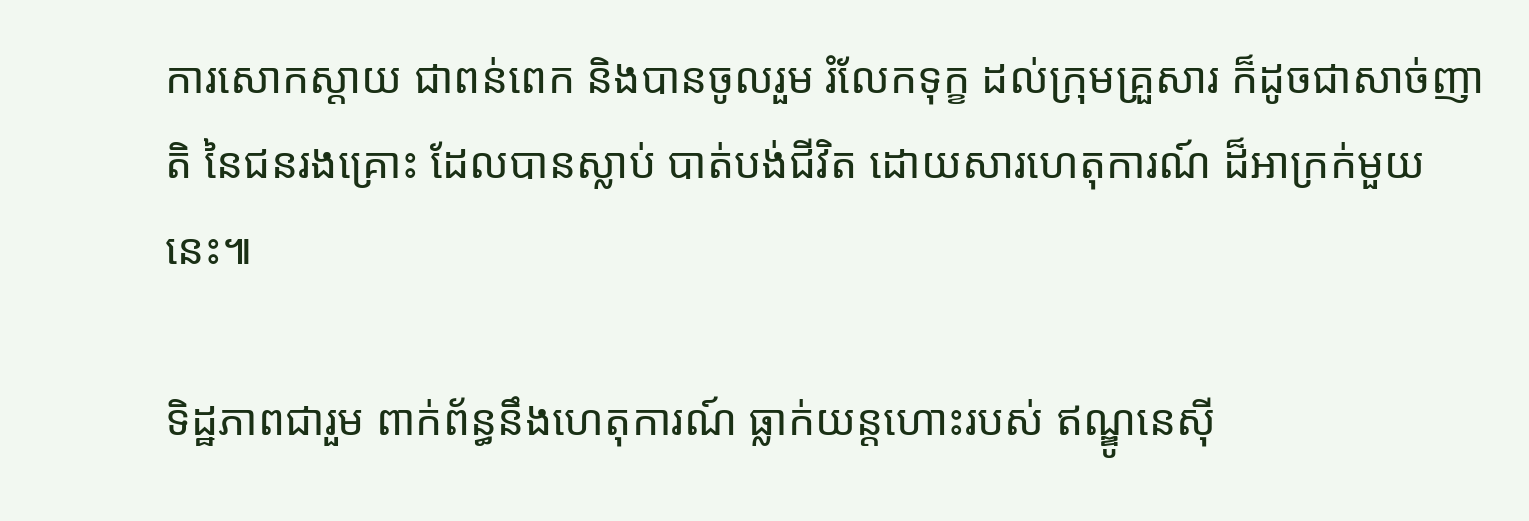ការសោកស្តាយ ជាពន់ពេក និងបានចូលរួម រំលែកទុក្ខ ដល់ក្រុមគ្រួសារ ក៏ដូចជាសាច់ញាតិ នៃជនរងគ្រោះ ដែលបានស្លាប់ បាត់បង់ជីវិត ដោយសារហេតុការណ៍ ដ៏អាក្រក់មួយនេះ៕

ទិដ្ឋភាពជារួម ពាក់ព័ន្ធនឹងហេតុការណ៍ ធ្លាក់យន្តហោះរបស់ ឥណ្ឌូនេស៊ី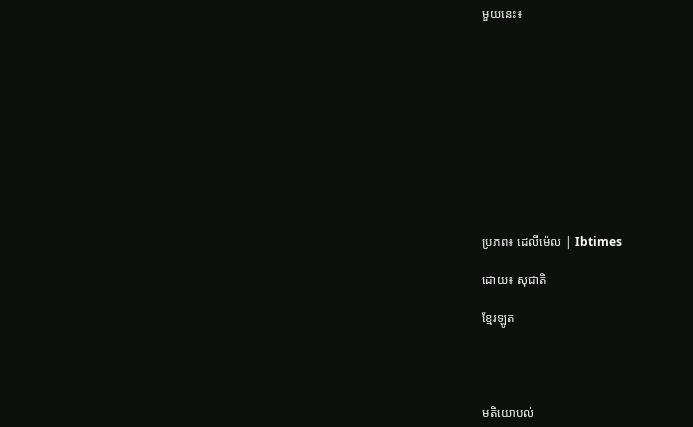មួយនេះ៖











ប្រភព៖ ដេលីម៉េល | Ibtimes

ដោយ៖ សុជាតិ

ខ្មែរឡូត




មតិយោបល់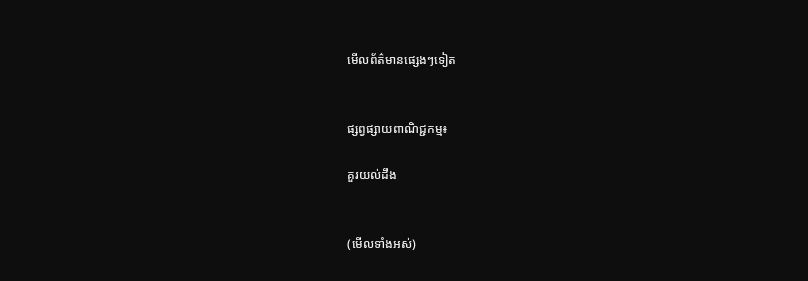មើលព័ត៌មានផ្សេងៗទៀត


ផ្សព្វផ្សាយពាណិជ្ជកម្ម៖

គួរយល់ដឹង


(មើលទាំងអស់)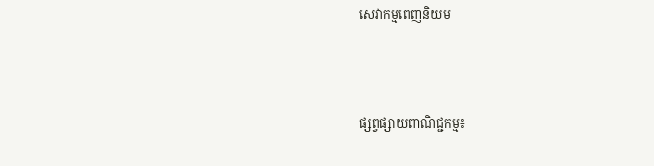សេវាកម្មពេញនិយម



ផ្សព្វផ្សាយពាណិជ្ជកម្ម៖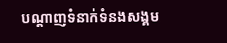បណ្តាញទំនាក់ទំនងសង្គម